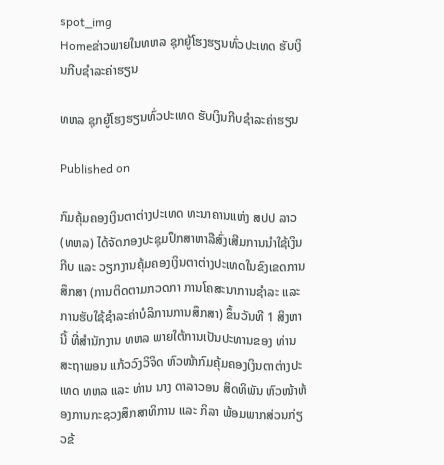spot_img
Homeຂ່າວພາຍໃນທຫລ ຊຸກຍູ້ໂຮງຮຽນທົ່ວປະເທດ ຮັບເງິນກີບຊໍາລະຄ່າຮຽນ

ທຫລ ຊຸກຍູ້ໂຮງຮຽນທົ່ວປະເທດ ຮັບເງິນກີບຊໍາລະຄ່າຮຽນ

Published on

ກົມຄຸ້ມຄອງເງິນຕາຕ່າງປະເທດ ທະນາຄານແຫ່ງ ສປປ ລາວ (ທຫລ) ໄດ້ຈັດກອງປະຊຸມປຶກສາຫາລືສົ່ງເສີມການນໍາໃຊ້ເງິນກີບ ແລະ ວຽກງານຄຸ້ມຄອງເງິນຕາຕ່າງປະເທດໃນຂົງເຂດການສຶກສາ (ການຕິດຕາມກວດກາ ການໂຄສະນາການຊຳລະ ແລະ ການຮັບໃຊ້ຊໍາລະຄ່າບໍລິການການສຶກສາ) ຂຶ້ນວັນທີ 1 ສິງຫາ ນີ້ ທີ່ສໍານັກງານ ທຫລ ພາຍໃຕ້ການເປັນປະທານຂອງ ທ່ານ ສະຖາພອນ ແກ້ວວົງວິຈິດ ຫົວໜ້າກົມຄຸ້ມຄອງເງິນຕາຕ່າງປະເທດ ທຫລ ແລະ ທ່ານ ນາງ ດາລາວອນ ສິດທິພັນ ຫົວໜ້າຫ້ອງການກະຊວງສຶກສາທິການ ແລະ ກິລາ ພ້ອມພາກສ່ວນກ່ຽວຂ້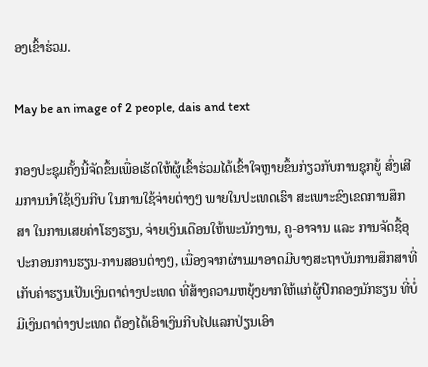ອງເຂົ້າຮ່ວມ.

May be an image of 2 people, dais and text

ກອງປະຊຸມຄັ້ງນີ້ຈັດຂຶ້ນເພື່ອເຮັດໃຫ້ຜູ້ເຂົ້າຮ່ວມໄດ້ເຂົ້າໃຈຫຼາຍຂຶ້ນກ່ຽວກັບການຊຸກຍູ້ ສົ່ງເສີມການນຳໃຊ້ເງິນກີບ ໃນການໃຊ້ຈ່າຍຕ່າງໆ ພາຍໃນປະເທດເຮົາ ສະເພາະຂົງເຂດການສຶກສາ ໃນການເສຍຄ່າໂຮງຮຽນ, ຈ່າຍເງິນເດືອນໃຫ້ພະນັກງານ, ຄູ-ອາຈານ ແລະ ການຈັດຊື້ອຸປະກອນການຮຽນ-ການສອນຕ່າງໆ, ເນື່ອງຈາກຜ່ານມາອາດມີບາງສະຖາບັນການສຶກສາທີ່ເກັບຄ່າຮຽນເປັນເງິນຕາຕ່າງປະເທດ ທີ່ສ້າງຄວາມຫຍຸ້ງຍາກໃຫ້ແກ່ຜູ້ປົກຄອງນັກຮຽນ ທີ່ບໍ່ມີເງິນຕາຕ່າງປະເທດ ຕ້ອງໄດ້ເອົາເງິນກີບໄປແລກປ່ຽນເອົາ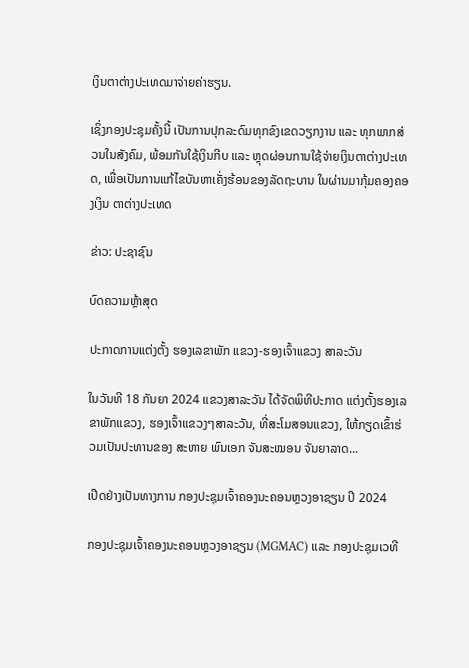ເງິນຕາຕ່າງປະເທດມາຈ່າຍຄ່າຮຽນ.

ເຊິ່ງກອງປະຊຸມຄັ້ງນີ້ ເປັນການປຸກລະດົມທຸກຂົງເຂດວຽກງານ ແລະ ທຸກພາກສ່ວນໃນສັງຄົມ, ພ້ອມກັນໃຊ້ເງິນກີບ ແລະ ຫຼຸດຜ່ອນການໃຊ້ຈ່າຍເງິນຕາຕ່າງປະເທດ, ເພື່ອເປັນການແກ້ໄຂບັນຫາເຄັ່ງຮ້ອນຂອງລັດຖະບານ ໃນຜ່ານມາກຸ້ມຄອງຄອງເງິນ ຕາຕ່າງປະເທດ

ຂ່າວ: ປະຊາຊົນ

ບົດຄວາມຫຼ້າສຸດ

ປະກາດການແຕ່ງຕັ້ງ ຮອງເລຂາພັກ ແຂວງ-ຮອງເຈົ້າແຂວງ ສາລະວັນ

ໃນວັນທີ 18 ກັນຍາ 2024 ແຂວງສາລະວັນ ໄດ້ຈັດພິທີປະກາດ ແຕ່ງຕັ້ງຮອງເລຂາພັກແຂວງ, ຮອງເຈົ້າແຂວງໆສາລະວັນ, ທີ່ສະໂມສອນແຂວງ, ໃຫ້ກຽດເຂົ້າຮ່ວມເປັນປະທານຂອງ ສະຫາຍ ພົນເອກ ຈັນສະໝອນ ຈັນຍາລາດ...

ເປີດຢ່າງເປັນທາງການ ກອງປະຊຸມເຈົ້າຄອງນະຄອນຫຼວງອາຊຽນ ປີ 2024

ກອງປະຊຸມເຈົ້າຄອງນະຄອນຫຼວງອາຊຽນ (MGMAC) ແລະ ກອງປະຊຸມເວທີ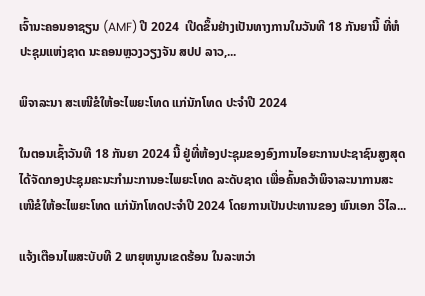ເຈົ້ານະຄອນອາຊຽນ (AMF) ປີ 2024  ເປີດຂຶ້ນຢ່າງເປັນທາງການໃນວັນທີ 18 ກັນຍານີ້ ທີ່ຫໍປະຊຸມແຫ່ງຊາດ ນະຄອນຫຼວງວຽງຈັນ ສປປ ລາວ,...

ພິຈາລະນາ ສະເໜີຂໍໃຫ້ອະໄພຍະໂທດ ແກ່ນັກໂທດ ປະຈໍາປີ 2024

ໃນຕອນເຊົ້າວັນທີ 18 ກັນຍາ 2024 ນີ້ ຢູ່ທີ່ຫ້ອງປະຊຸມຂອງອົງການໄອຍະການປະຊາຊົນສູງສຸດ ໄດ້ຈັດກອງປະຊຸມຄະນະກໍາມະການອະໄພຍະໂທດ ລະດັບຊາດ ເພື່ອຄົ້ນຄວ້າພິຈາລະນາການສະເໜີຂໍໃຫ້ອະໄພຍະໂທດ ແກ່ນັກໂທດປະຈໍາປີ 2024 ໂດຍການເປັນປະທານຂອງ ພົນເອກ ວິໄລ...

ແຈ້ງເຕືອນໄພສະບັບທີ 2 ພາຍຸຫນູນເຂດຮ້ອນ ໃນລະຫວ່າ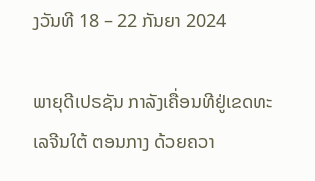ງວັນທີ 18 – 22 ກັນຍາ 2024

ພາຍຸດີເປຣຊັນ ກາລັງເຄື່ອນທີຢູ່ເຂດທະເລຈີນໃຕ້ ຕອນກາງ ດ້ວຍຄວາ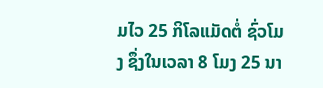ມໄວ 25 ກິໂລແມັດຕໍ່ ຊົ່ວໂມງ ຊຶ່ງໃນເວລາ 8 ໂມງ 25 ນາ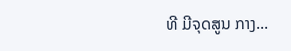ທີ ມີຈຸດສູນ ກາງ...